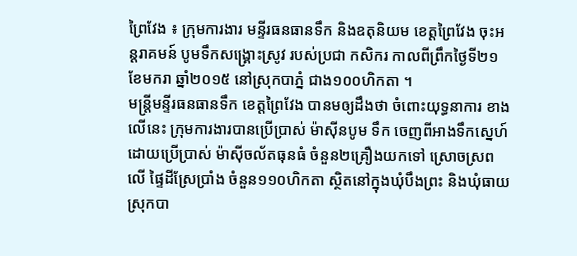ព្រៃវែង ៖ ក្រុមការងារ មន្ទីរធនធានទឹក និងឧតុនិយម ខេត្តព្រៃវែង ចុះអន្ដរាគមន៍ បូមទឹកសង្គ្រោះស្រូវ របស់ប្រជា កសិករ កាលពីព្រឹកថ្ងៃទី២១ ខែមករា ឆ្នាំ២០១៥ នៅស្រុកបាភ្នំ ជាង១០០ហិកតា ។
មន្រ្តីមន្ទីរធនធានទឹក ខេត្តព្រៃវែង បានមឲ្យដឹងថា ចំពោះយុទ្ធនាការ ខាងលើនេះ ក្រុមការងារបានប្រើប្រាស់ ម៉ាស៊ីនបូម ទឹក ចេញពីអាងទឹកស្នេហ៍ ដោយប្រើប្រាស់ ម៉ាស៊ីចល័តធុនធំ ចំនួន២គ្រឿងយកទៅ ស្រោចស្រពលើ ផ្ទៃដីស្រែប្រាំង ចំនួន១១០ហិកតា ស្ថិតនៅក្នុងឃុំបឹងព្រះ និងឃុំធាយ ស្រុកបា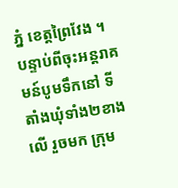ភ្នំ ខេត្ដព្រៃវែង ។
បន្ទាប់ពីចុះអន្ដរាគមន៍បូមទឹកនៅ ទីតាំងឃុំទាំង២ខាងលើ រួចមក ក្រុម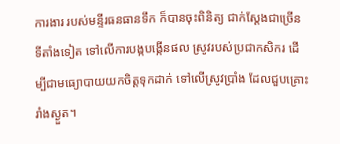ការងារ របស់មន្ទីរធនធានទឹក ក៏បានចុះពិនិត្យ ជាក់ស្ដែងជាច្រើន ទីតាំងទៀត ទៅលើការបង្កបង្កើនផល ស្រូវរបស់ប្រជាកសិករ ដើម្បីជាមធ្យោបាយយកចិត្ដទុកដាក់ ទៅលើស្រូវប្រាំង ដែលជួបគ្រោះរាំងស្ងួត។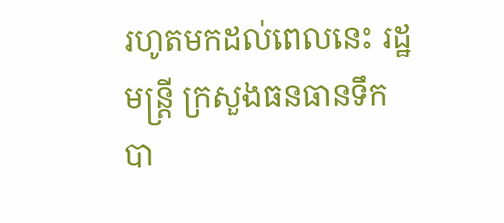រហូតមកដល់ពេលនេះ រដ្ឋមន្រ្តី ក្រសួងធនធានទឹក បា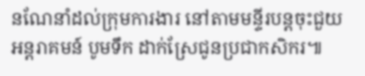នណែនាំដល់ក្រុមការងារ នៅតាមមន្ទីរបន្តចុះជួយ អន្តរាគមន៍ បូមទឹក ដាក់ស្រែជូនប្រជាកសិករ៕